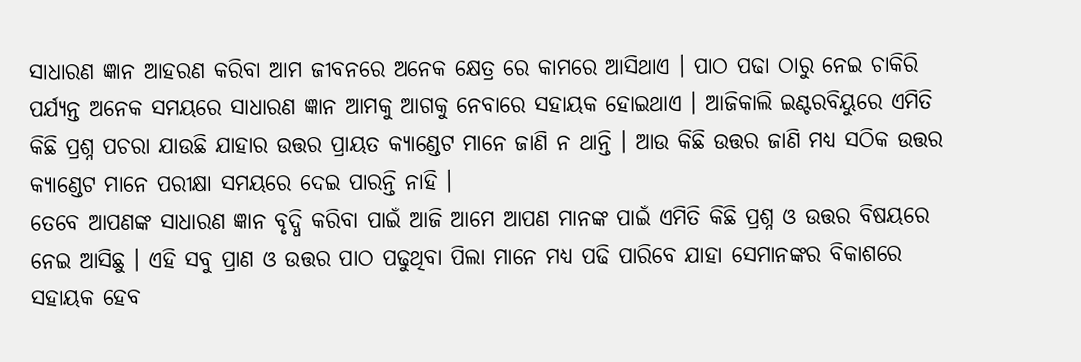ସାଧାରଣ ଜ୍ଞାନ ଆହରଣ କରିବା ଆମ ଜୀବନରେ ଅନେକ କ୍ଷେତ୍ର ରେ କାମରେ ଆସିଥାଏ । ପାଠ ପଢା ଠାରୁ ନେଇ ଚାକିରି ପର୍ଯ୍ୟନ୍ତ ଅନେକ ସମୟରେ ସାଧାରଣ ଜ୍ଞାନ ଆମକୁ ଆଗକୁ ନେବାରେ ସହାୟକ ହୋଇଥାଏ । ଆଜିକାଲି ଇଣ୍ଟରବିୟୁରେ ଏମିତି କିଛି ପ୍ରଶ୍ନ ପଚରା ଯାଉଛି ଯାହାର ଉତ୍ତର ପ୍ରାୟତ କ୍ୟାଣ୍ଡେଟ ମାନେ ଜାଣି ନ ଥାନ୍ତି । ଆଉ କିଛି ଉତ୍ତର ଜାଣି ମଧ୍ୟ ସଠିକ ଉତ୍ତର କ୍ୟାଣ୍ଡେଟ ମାନେ ପରୀକ୍ଷା ସମୟରେ ଦେଇ ପାରନ୍ତି ନାହି ।
ତେବେ ଆପଣଙ୍କ ସାଧାରଣ ଜ୍ଞାନ ବୃଦ୍ଧି କରିବା ପାଇଁ ଆଜି ଆମେ ଆପଣ ମାନଙ୍କ ପାଇଁ ଏମିତି କିଛି ପ୍ରଶ୍ନ ଓ ଉତ୍ତର ବିଷୟରେ ନେଇ ଆସିଛୁ । ଏହି ସବୁ ପ୍ରାଣ ଓ ଉତ୍ତର ପାଠ ପଢୁଥିବା ପିଲା ମାନେ ମଧ୍ୟ ପଢି ପାରିବେ ଯାହା ସେମାନଙ୍କର ବିକାଶରେ ସହାୟକ ହେବ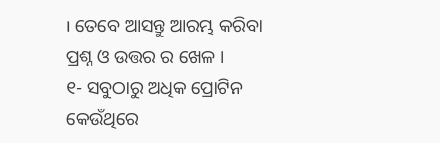। ତେବେ ଆସନ୍ତୁ ଆରମ୍ଭ କରିବା ପ୍ରଶ୍ନ ଓ ଉତ୍ତର ର ଖେଳ ।
୧- ସବୁଠାରୁ ଅଧିକ ପ୍ରୋଟିନ କେଉଁଥିରେ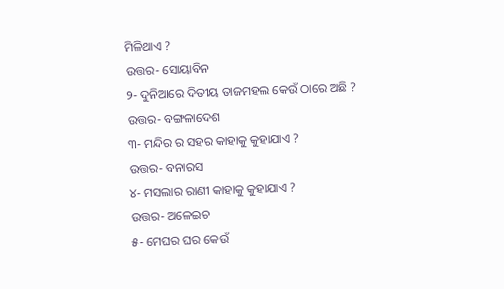ମିଳିଥାଏ ?
ଉତ୍ତର- ସୋୟାବିନ
୨- ଦୁନିଆରେ ଦିତୀୟ ତାଜମହଲ କେଉଁ ଠାରେ ଅଛି ?
ଉତ୍ତର- ବଙ୍ଗଳାଦେଶ
୩- ମନ୍ଦିର ର ସହର କାହାକୁ କୁହାଯାଏ ?
ଉତ୍ତର- ବନାରସ
୪- ମସଲାର ରାଣୀ କାହାକୁ କୁହାଯାଏ ?
ଉତ୍ତର- ଅଳେଇଚ
୫- ମେଘର ଘର କେଉଁ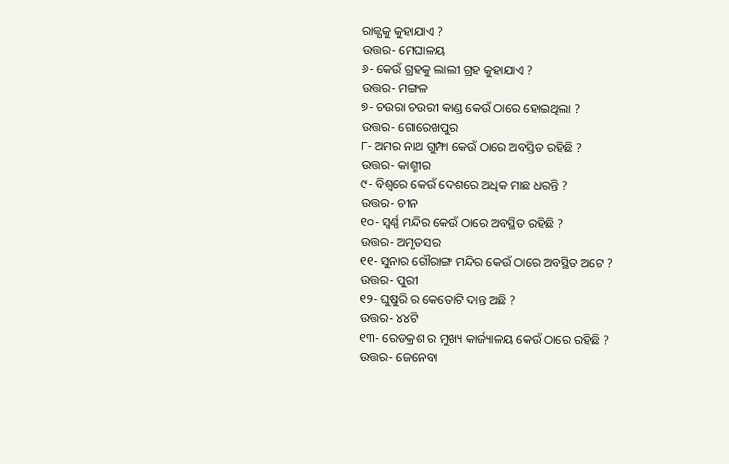ରାଜ୍ଯକୁ କୁହାଯାଏ ?
ଉତ୍ତର- ମେଘାଳୟ
୬- କେଉଁ ଗ୍ରହକୁ ଲାଲୀ ଗ୍ରହ କୁହାଯାଏ ?
ଉତ୍ତର- ମଙ୍ଗଳ
୭- ଚଉରା ଚଉରୀ କାଣ୍ଡ କେଉଁ ଠାରେ ହୋଇଥିଲା ?
ଉତ୍ତର- ଗୋରେଖପୁର
୮- ଅମର ନାଥ ଗୁମ୍ଫା କେଉଁ ଠାରେ ଅବସ୍ତିତ ରହିଛି ?
ଉତ୍ତର- କାଶ୍ମୀର
୯- ବିଶ୍ବରେ କେଉଁ ଦେଶରେ ଅଧିକ ମାଛ ଧରନ୍ତି ?
ଉତ୍ତର- ଚୀନ
୧୦- ସ୍ଵର୍ଣ୍ଣ ମନ୍ଦିର କେଉଁ ଠାରେ ଅବସ୍ଥିତ ରହିଛି ?
ଉତ୍ତର- ଅମୃତସର
୧୧- ସୁନାର ଗୌରାଙ୍ଗ ମନ୍ଦିର କେଉଁ ଠାରେ ଅବସ୍ଥିତ ଅଟେ ?
ଉତ୍ତର- ପୁରୀ
୧୨- ଘୁଷୁରି ର କେତୋଟି ଦାନ୍ତ ଅଛି ?
ଉତ୍ତର- ୪୪ଟି
୧୩- ରେଡକ୍ରଶ ର ମୁଖ୍ୟ କାର୍ଜ୍ୟାଳୟ କେଉଁ ଠାରେ ରହିଛି ?
ଉତ୍ତର- ଜେନେବା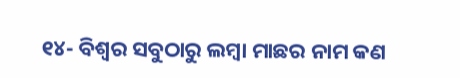୧୪- ବିଶ୍ଵର ସବୁଠାରୁ ଲମ୍ବା ମାଛର ନାମ କଣ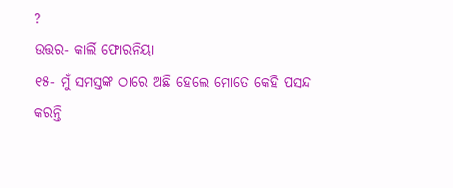?
ଉତ୍ତର- କାର୍ଲି ଫୋରନିୟା
୧୫- ମୁଁ ସମସ୍ତଙ୍କ ଠାରେ ଅଛି ହେଲେ ମୋତେ କେହି ପସନ୍ଦ କରନ୍ତି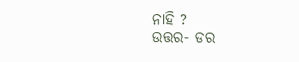ନାହି ?
ଉତ୍ତର- ଡର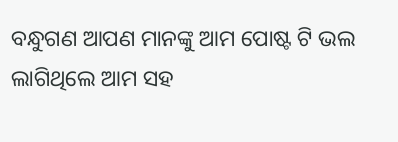ବନ୍ଧୁଗଣ ଆପଣ ମାନଙ୍କୁ ଆମ ପୋଷ୍ଟ ଟି ଭଲ ଲାଗିଥିଲେ ଆମ ସହ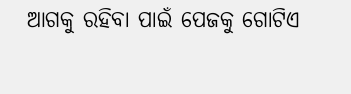ଆଗକୁ ରହିବା ପାଇଁ ପେଜକୁ ଗୋଟିଏ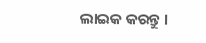ଲାଇକ କରନ୍ତୁ ।